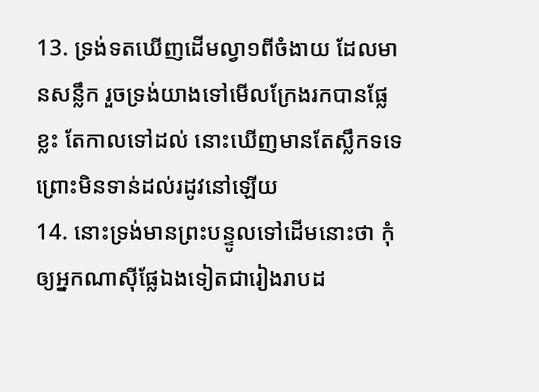13. ទ្រង់ទតឃើញដើមល្វា១ពីចំងាយ ដែលមានសន្លឹក រួចទ្រង់យាងទៅមើលក្រែងរកបានផ្លែខ្លះ តែកាលទៅដល់ នោះឃើញមានតែស្លឹកទទេ ព្រោះមិនទាន់ដល់រដូវនៅឡើយ
14. នោះទ្រង់មានព្រះបន្ទូលទៅដើមនោះថា កុំឲ្យអ្នកណាស៊ីផ្លែឯងទៀតជារៀងរាបដ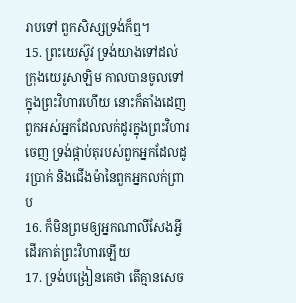រាបទៅ ពួកសិស្សទ្រង់ក៏ឮ។
15. ព្រះយេស៊ូវ ទ្រង់យាងទៅដល់ក្រុងយេរូសាឡិម កាលបានចូលទៅក្នុងព្រះវិហារហើយ នោះក៏តាំងដេញពួកអស់អ្នកដែលលក់ដូរក្នុងព្រះវិហារចេញ ទ្រង់ផ្កាប់តុរបស់ពួកអ្នកដែលដូរប្រាក់ និងជើងម៉ានៃពួកអ្នកលក់ព្រាប
16. ក៏មិនព្រមឲ្យអ្នកណាលីសែងអ្វី ដើរកាត់ព្រះវិហារឡើយ
17. ទ្រង់បង្រៀនគេថា តើគ្មានសេច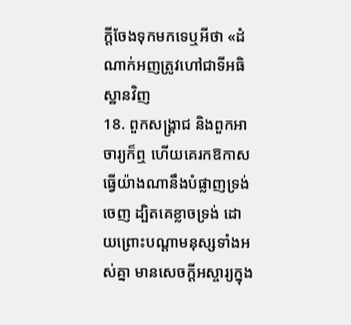ក្តីចែងទុកមកទេឬអីថា «ដំណាក់អញត្រូវហៅជាទីអធិស្ឋានវិញ
18. ពួកសង្គ្រាជ និងពួកអាចារ្យក៏ឮ ហើយគេរកឱកាសធ្វើយ៉ាងណានឹងបំផ្លាញទ្រង់ចេញ ដ្បិតគេខ្លាចទ្រង់ ដោយព្រោះបណ្តាមនុស្សទាំងអស់គ្នា មានសេចក្តីអស្ចារ្យក្នុង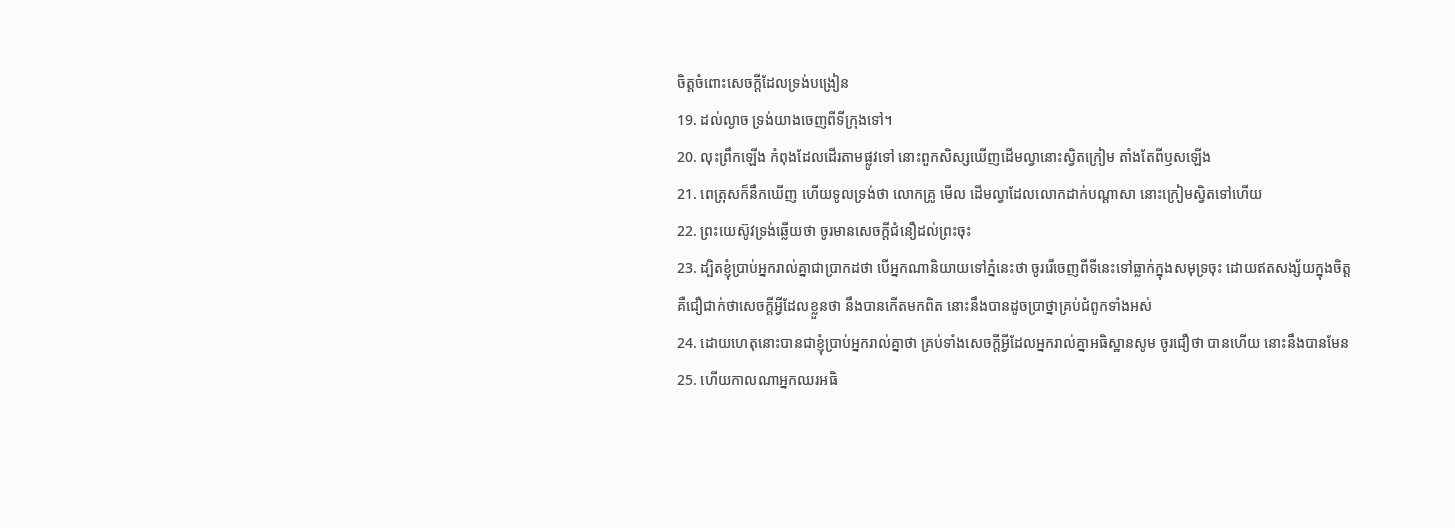ចិត្តចំពោះសេចក្តីដែលទ្រង់បង្រៀន
19. ដល់ល្ងាច ទ្រង់យាងចេញពីទីក្រុងទៅ។
20. លុះព្រឹកឡើង កំពុងដែលដើរតាមផ្លូវទៅ នោះពួកសិស្សឃើញដើមល្វានោះស្វិតក្រៀម តាំងតែពីឫសឡើង
21. ពេត្រុសក៏នឹកឃើញ ហើយទូលទ្រង់ថា លោកគ្រូ មើល ដើមល្វាដែលលោកដាក់បណ្តាសា នោះក្រៀមស្វិតទៅហើយ
22. ព្រះយេស៊ូវទ្រង់ឆ្លើយថា ចូរមានសេចក្តីជំនឿដល់ព្រះចុះ
23. ដ្បិតខ្ញុំប្រាប់អ្នករាល់គ្នាជាប្រាកដថា បើអ្នកណានិយាយទៅភ្នំនេះថា ចូររើចេញពីទីនេះទៅធ្លាក់ក្នុងសមុទ្រចុះ ដោយឥតសង្ស័យក្នុងចិត្ត គឺជឿជាក់ថាសេចក្តីអ្វីដែលខ្លួនថា នឹងបានកើតមកពិត នោះនឹងបានដូចប្រាថ្នាគ្រប់ជំពូកទាំងអស់
24. ដោយហេតុនោះបានជាខ្ញុំប្រាប់អ្នករាល់គ្នាថា គ្រប់ទាំងសេចក្តីអ្វីដែលអ្នករាល់គ្នាអធិស្ឋានសូម ចូរជឿថា បានហើយ នោះនឹងបានមែន
25. ហើយកាលណាអ្នកឈរអធិ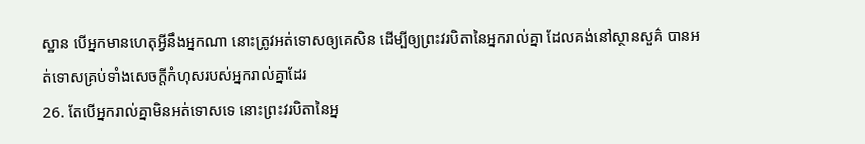ស្ឋាន បើអ្នកមានហេតុអ្វីនឹងអ្នកណា នោះត្រូវអត់ទោសឲ្យគេសិន ដើម្បីឲ្យព្រះវរបិតានៃអ្នករាល់គ្នា ដែលគង់នៅស្ថានសួគ៌ បានអត់ទោសគ្រប់ទាំងសេចក្តីកំហុសរបស់អ្នករាល់គ្នាដែរ
26. តែបើអ្នករាល់គ្នាមិនអត់ទោសទេ នោះព្រះវរបិតានៃអ្ន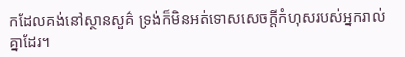កដែលគង់នៅស្ថានសួគ៌ ទ្រង់ក៏មិនអត់ទោសសេចក្តីកំហុសរបស់អ្នករាល់គ្នាដែរ។